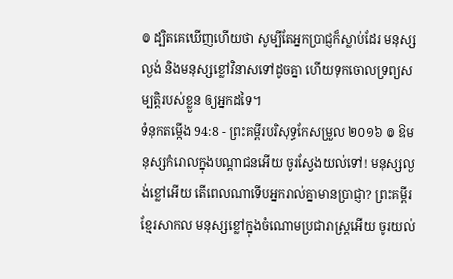៙ ដ្បិតគេឃើញហើយថា សូម្បីតែអ្នកប្រាជ្ញក៏ស្លាប់ដែរ មនុស្សល្ងង់ និងមនុស្សខ្លៅវិនាសទៅដូចគ្នា ហើយទុកចោលទ្រព្យសម្បត្តិរបស់ខ្លួន ឲ្យអ្នកដទៃ។
ទំនុកតម្កើង 94:8 - ព្រះគម្ពីរបរិសុទ្ធកែសម្រួល ២០១៦ ៙ ឱមនុស្សកំរោលក្នុងបណ្ដាជនអើយ ចូរស្វែងយល់ទៅ! មនុស្សល្ងង់ខ្លៅអើយ តើពេលណាទើបអ្នករាល់គ្នាមានប្រាជ្ញា? ព្រះគម្ពីរខ្មែរសាកល មនុស្សខ្លៅក្នុងចំណោមប្រជារាស្ត្រអើយ ចូរយល់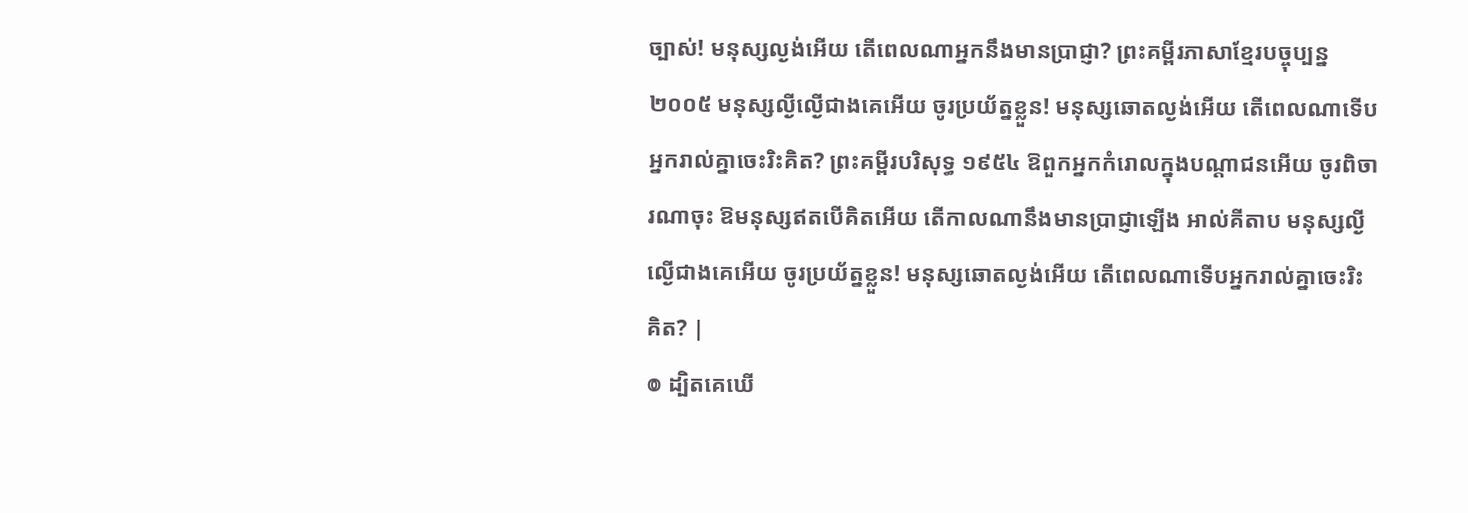ច្បាស់! មនុស្សល្ងង់អើយ តើពេលណាអ្នកនឹងមានប្រាជ្ញា? ព្រះគម្ពីរភាសាខ្មែរបច្ចុប្បន្ន ២០០៥ មនុស្សល្ងីល្ងើជាងគេអើយ ចូរប្រយ័ត្នខ្លួន! មនុស្សឆោតល្ងង់អើយ តើពេលណាទើបអ្នករាល់គ្នាចេះរិះគិត? ព្រះគម្ពីរបរិសុទ្ធ ១៩៥៤ ឱពួកអ្នកកំរោលក្នុងបណ្តាជនអើយ ចូរពិចារណាចុះ ឱមនុស្សឥតបើគិតអើយ តើកាលណានឹងមានប្រាជ្ញាឡើង អាល់គីតាប មនុស្សល្ងីល្ងើជាងគេអើយ ចូរប្រយ័ត្នខ្លួន! មនុស្សឆោតល្ងង់អើយ តើពេលណាទើបអ្នករាល់គ្នាចេះរិះគិត? |
៙ ដ្បិតគេឃើ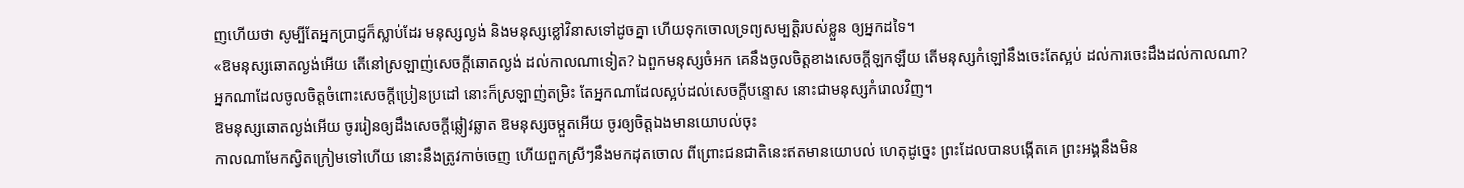ញហើយថា សូម្បីតែអ្នកប្រាជ្ញក៏ស្លាប់ដែរ មនុស្សល្ងង់ និងមនុស្សខ្លៅវិនាសទៅដូចគ្នា ហើយទុកចោលទ្រព្យសម្បត្តិរបស់ខ្លួន ឲ្យអ្នកដទៃ។
«ឱមនុស្សឆោតល្ងង់អើយ តើនៅស្រឡាញ់សេចក្ដីឆោតល្ងង់ ដល់កាលណាទៀត? ឯពួកមនុស្សចំអក គេនឹងចូលចិត្តខាងសេចក្ដីឡកឡឺយ តើមនុស្សកំឡៅនឹងចេះតែស្អប់ ដល់ការចេះដឹងដល់កាលណា?
អ្នកណាដែលចូលចិត្តចំពោះសេចក្ដីប្រៀនប្រដៅ នោះក៏ស្រឡាញ់តម្រិះ តែអ្នកណាដែលស្អប់ដល់សេចក្ដីបន្ទោស នោះជាមនុស្សកំរោលវិញ។
ឱមនុស្សឆោតល្ងង់អើយ ចូររៀនឲ្យដឹងសេចក្ដីឆ្លៀវឆ្លាត ឱមនុស្សចម្កួតអើយ ចូរឲ្យចិត្តឯងមានយោបល់ចុះ
កាលណាមែកស្វិតក្រៀមទៅហើយ នោះនឹងត្រូវកាច់ចេញ ហើយពួកស្រីៗនឹងមកដុតចោល ពីព្រោះជនជាតិនេះឥតមានយោបល់ ហេតុដូច្នេះ ព្រះដែលបានបង្កើតគេ ព្រះអង្គនឹងមិន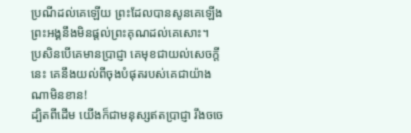ប្រណីដល់គេឡើយ ព្រះដែលបានសូនគេឡើង ព្រះអង្គនឹងមិនផ្តល់ព្រះគុណដល់គេសោះ។
ប្រសិនបើគេមានប្រាជ្ញា គេមុខជាយល់សេចក្ដីនេះ គេនឹងយល់ពីចុងបំផុតរបស់គេជាយ៉ាងណាមិនខាន!
ដ្បិតពីដើម យើងក៏ជាមនុស្សឥតប្រាជ្ញា រឹងចចេ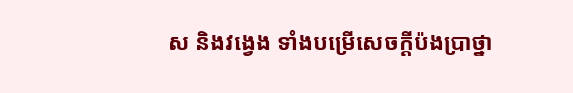ស និងវង្វេង ទាំងបម្រើសេចក្ដីប៉ងប្រាថ្នា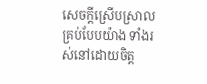សេចក្ដីស្រើបស្រាលគ្រប់បែបយ៉ាង ទាំងរស់នៅដោយចិត្ត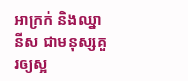អាក្រក់ និងឈ្នានីស ជាមនុស្សគួរឲ្យស្អ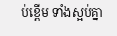ប់ខ្ពើម ទាំងស្អប់គ្នា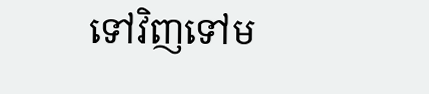ទៅវិញទៅម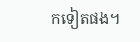កទៀតផង។